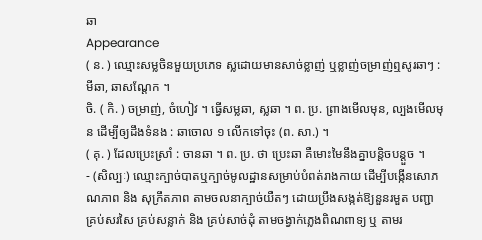ឆា
Appearance
( ន. ) ឈ្មោះសម្លចិនមួយប្រភេទ ស្លដោយមានសាច់ខ្លាញ់ ឬខ្លាញ់ចម្រាញ់ឮសូរឆាៗ : មីឆា, ឆាសណ្តែក ។
ចិ. ( កិ. ) ចម្រាញ់, ចំហៀវ ។ ធ្វើសម្លឆា, ស្លឆា ។ ព. ប្រ. ព្រាងមើលមុន, ល្បងមើលមុន ដើម្បីឲ្យដឹងទំនង : ឆាចោល ១ លើកទៅចុះ (ព. សា.) ។
( គុ. ) ដែលប្រេះស្រាំ : ចានឆា ។ ព. ប្រ. ថា ប្រេះឆា គឺមោះមៃនឹងគ្នាបន្តិចបន្តួច ។
- (សិល្បៈ) ឈ្មោះក្បាច់បាតឬក្បាច់មូលដ្ឋានសម្រាប់បំពត់រាងកាយ ដើម្បីបង្កើនសោភណភាព និង សុក្រឹតភាព តាមចលនាក្បាច់យឺតៗ ដោយប្រឹងសង្កត់ឱ្យនួនរមួត បញ្ជាគ្រប់សរសៃ គ្រប់សន្លាក់ និង គ្រប់សាច់ដុំ តាមចង្វាក់ភ្លេងពិណពាទ្យ ឬ តាមរ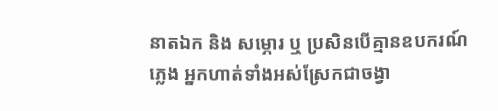នាតឯក និង សម្ភោរ ឬ ប្រសិនបើគ្មានឧបករណ៍ភ្លេង អ្នកហាត់ទាំងអស់ស្រែកជាចង្វា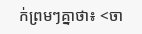ក់ព្រមៗគ្នាថា៖ <ចា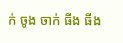ក់ ចូង ចាក់ ធីង ធីង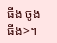ធីង ចូង ធីង>។